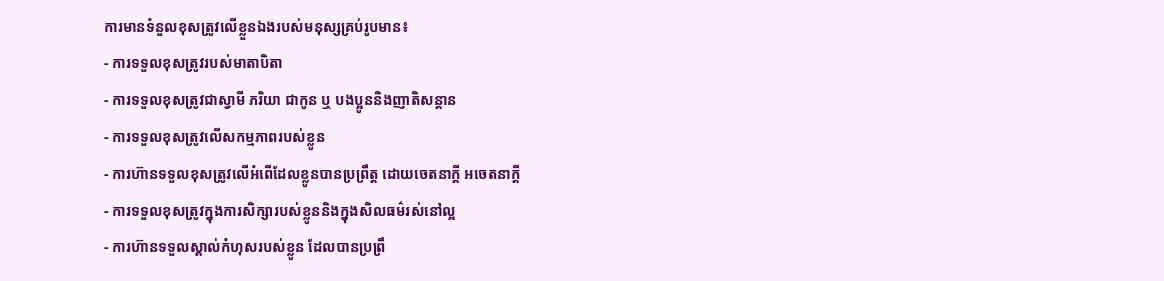ការមានទំនួលខុសត្រូវលើខ្លួនឯងរបស់មនុស្សគ្រប់រូបមាន៖
- ការទទួលខុសត្រូវរបស់មាតាបិតា
- ការទទួលខុសត្រូវជាស្វាមី ភរិយា ជាកូន ឬ បងប្អូននិងញាតិសន្តាន
- ការទទួលខុសត្រូវលើសកម្មភាពរបស់ខ្លូន
- ការហ៊ានទទួលខុសត្រូវលើអំពើដែលខ្លូនបានប្រព្រឹត្ត ដោយចេតនាក្តី អចេតនាក្តី
- ការទទួលខុសត្រូវក្នុងការសិក្សារបស់ខ្លូននិងក្នុងសិលធម៌រស់នៅល្អ
- ការហ៊ានទទួលស្គាល់កំហុសរបស់ខ្លូន ដែលបានប្រព្រឹ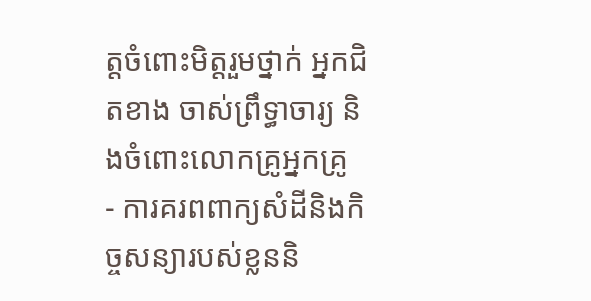ត្តចំពោះមិត្តរួមថ្នាក់ អ្នកជិតខាង ចាស់ព្រឹទ្ធាចារ្យ និងចំពោះលោកគ្រូអ្នកគ្រូ
- ការគរពពាក្យសំដីនិងកិច្ចសន្យារបស់ខ្លននិ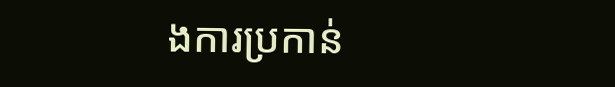ងការប្រកាន់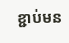ខ្ជាប់មន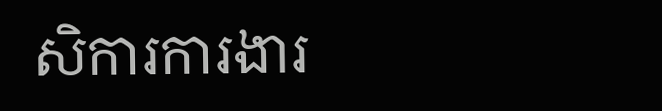សិការការងារ